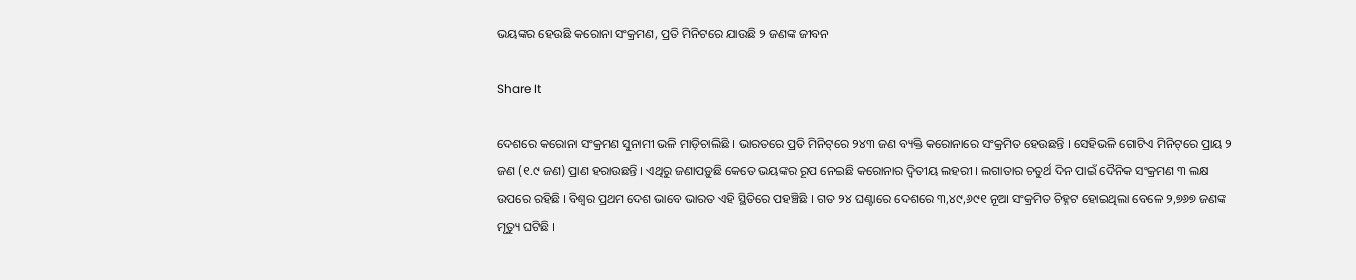ଭୟଙ୍କର ହେଉଛି କରୋନା ସଂକ୍ରମଣ, ପ୍ରତି ମିନିଟରେ ଯାଉଛି ୨ ଜଣଙ୍କ ଜୀବନ

Share It

ଦେଶରେ କରୋନା ସଂକ୍ରମଣ ସୁନାମୀ ଭଳି ମାଡ଼ିଚାଲିଛି । ଭାରତରେ ପ୍ରତି ମିନିଟ୍‌ରେ ୨୪୩ ଜଣ ବ୍ୟକ୍ତି କରୋନାରେ ସଂକ୍ରମିତ ହେଉଛନ୍ତି । ସେହିଭଳି ଗୋଟିଏ ମିନିଟ୍‌ରେ ପ୍ରାୟ ୨ ଜଣ (୧.୯ ଜଣ) ପ୍ରାଣ ହରାଉଛନ୍ତି । ଏଥିରୁ ଜଣାପଡ଼ୁଛି କେତେ ଭୟଙ୍କର ରୂପ ନେଇଛି କରୋନାର ଦ୍ୱିତୀୟ ଲହରୀ । ଲଗାତାର ଚତୁର୍ଥ ଦିନ ପାଇଁ ଦୈନିକ ସଂକ୍ରମଣ ୩ ଲକ୍ଷ ଉପରେ ରହିଛି । ବିଶ୍ୱର ପ୍ରଥମ ଦେଶ ଭାବେ ଭାରତ ଏହି ସ୍ଥିତିରେ ପହଞ୍ଚିଛି । ଗତ ୨୪ ଘଣ୍ଟାରେ ଦେଶରେ ୩,୪୯,୬୯୧ ନୂଆ ସଂକ୍ରମିତ ଚିହ୍ନଟ ହୋଇଥିଲା ବେଳେ ୨,୭୬୭ ଜଣଙ୍କ ମୃତ୍ୟୁ ଘଟିଛି ।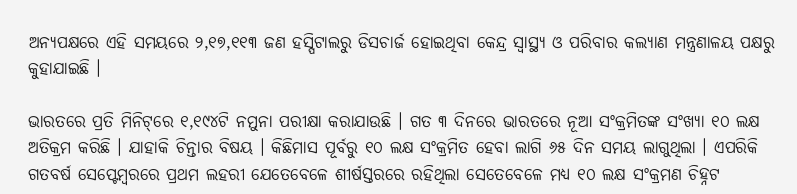ଅନ୍ୟପକ୍ଷରେ ଏହି ସମୟରେ ୨,୧୭,୧୧୩ ଜଣ ହସ୍ପିଟାଲରୁ ଡିସଚାର୍ଜ ହୋଇଥିବା କେନ୍ଦ୍ର ସ୍ୱାସ୍ଥ୍ୟ ଓ ପରିବାର କଲ୍ୟାଣ ମନ୍ତ୍ରଣାଳୟ ପକ୍ଷରୁ କୁହାଯାଇଛି ।

ଭାରତରେ ପ୍ରତି ମିନିଟ୍‌ରେ ୧,୧୯୪ଟି ନମୁନା ପରୀକ୍ଷା କରାଯାଉଛି । ଗତ ୩ ଦିନରେ ଭାରତରେ ନୂଆ ସଂକ୍ରମିତଙ୍କ ସଂଖ୍ୟା ୧୦ ଲକ୍ଷ ଅତିକ୍ରମ କରିଛି । ଯାହାକି ଚିନ୍ତାର ବିଷୟ । କିଛିମାସ ପୂର୍ବରୁ ୧୦ ଲକ୍ଷ ସଂକ୍ରମିତ ହେବା ଲାଗି ୬୫ ଦିନ ସମୟ ଲାଗୁଥିଲା । ଏପରିକି ଗତବର୍ଷ ସେପ୍ଟେମ୍ବରରେ ପ୍ରଥମ ଲହରୀ ଯେତେବେଳେ ଶୀର୍ଷସ୍ତରରେ ରହିଥିଲା ସେତେବେଳେ ମଧ୍ୟ ୧୦ ଲକ୍ଷ ସଂକ୍ରମଣ ଚିହ୍ନଟ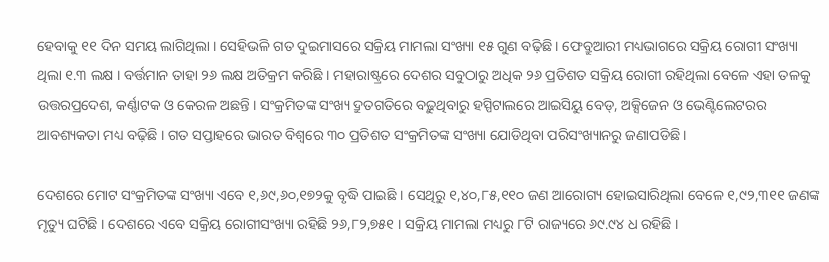ହେବାକୁ ୧୧ ଦିନ ସମୟ ଲାଗିଥିଲା । ସେହିଭଳି ଗତ ଦୁଇମାସରେ ସକ୍ରିୟ ମାମଲା ସଂଖ୍ୟା ୧୫ ଗୁଣ ବଢ଼ିଛି । ଫେବ୍ରୁଆରୀ ମଧ୍ୟଭାଗରେ ସକ୍ରିୟ ରୋଗୀ ସଂଖ୍ୟା ଥିଲା ୧.୩ ଲକ୍ଷ । ବର୍ତ୍ତମାନ ତାହା ୨୬ ଲକ୍ଷ ଅତିକ୍ରମ କରିଛି । ମହାରାଷ୍ଟ୍ରରେ ଦେଶର ସବୁଠାରୁ ଅଧିକ ୨୬ ପ୍ରତିଶତ ସକ୍ରିୟ ରୋଗୀ ରହିଥିଲା ବେଳେ ଏହା ତଳକୁ ଉତ୍ତରପ୍ରଦେଶ, କର୍ଣ୍ଣାଟକ ଓ କେରଳ ଅଛନ୍ତି । ସଂକ୍ରମିତଙ୍କ ସଂଖ୍ୟ ଦ୍ରୁତଗତିରେ ବଢ଼ୁଥିବାରୁ ହସ୍ପିଟାଲରେ ଆଇସିୟୁ ବେଡ୍‌, ଅକ୍ସିଜେନ ଓ ଭେଣ୍ଟିଲେଟରର ଆବଶ୍ୟକତା ମଧ୍ୟ ବଢ଼ିଛି । ଗତ ସପ୍ତାହରେ ଭାରତ ବିଶ୍ୱରେ ୩୦ ପ୍ରତିଶତ ସଂକ୍ରମିତଙ୍କ ସଂଖ୍ୟା ଯୋଡିଥିବା ପରିସଂଖ୍ୟାନରୁ ଜଣାପଡିଛି ।

ଦେଶରେ ମୋଟ ସଂକ୍ରମିତଙ୍କ ସଂଖ୍ୟା ଏବେ ୧,୬୯,୬୦,୧୭୨କୁ ବୃଦ୍ଧି ପାଇଛି । ସେଥିରୁ ୧,୪୦,୮୫,୧୧୦ ଜଣ ଆରୋଗ୍ୟ ହୋଇସାରିଥିଲା ବେଳେ ୧,୯୨,୩୧୧ ଜଣଙ୍କ ମୃତ୍ୟୁ ଘଟିଛି । ଦେଶରେ ଏବେ ସକ୍ରିୟ ରୋଗୀସଂଖ୍ୟା ରହିଛି ୨୬,୮୨,୭୫୧ । ସକ୍ରିୟ ମାମଲା ମଧ୍ୟରୁ ୮ଟି ରାଜ୍ୟରେ ୬୯.୯୪ ଧ ରହିଛି ।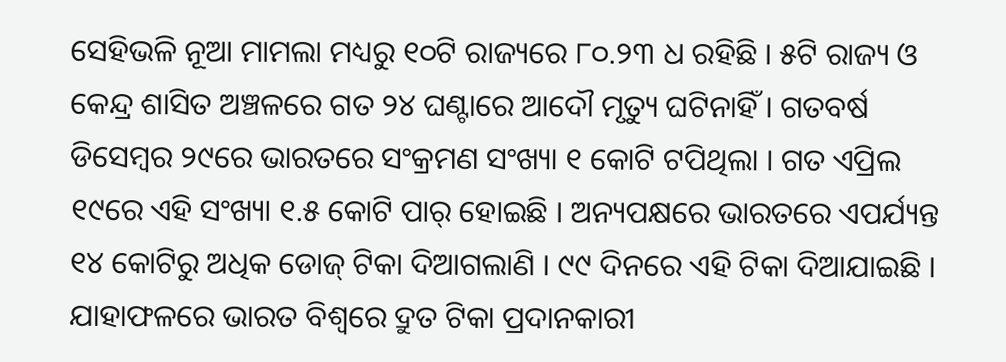ସେହିଭଳି ନୂଆ ମାମଲା ମଧ୍ୟରୁ ୧୦ଟି ରାଜ୍ୟରେ ୮୦.୨୩ ଧ ରହିଛି । ୫ଟି ରାଜ୍ୟ ଓ କେନ୍ଦ୍ର ଶାସିତ ଅଞ୍ଚଳରେ ଗତ ୨୪ ଘଣ୍ଟାରେ ଆଦୌ ମୃତ୍ୟୁ ଘଟିନାହିଁ । ଗତବର୍ଷ ଡିସେମ୍ବର ୨୯ରେ ଭାରତରେ ସଂକ୍ରମଣ ସଂଖ୍ୟା ୧ କୋଟି ଟପିଥିଲା । ଗତ ଏପ୍ରିଲ ୧୯ରେ ଏହି ସଂଖ୍ୟା ୧.୫ କୋଟି ପାର୍‌ ହୋଇଛି । ଅନ୍ୟପକ୍ଷରେ ଭାରତରେ ଏପର୍ଯ୍ୟନ୍ତ ୧୪ କୋଟିରୁ ଅଧିକ ଡୋଜ୍‌ ଟିକା ଦିଆଗଲାଣି । ୯୯ ଦିନରେ ଏହି ଟିକା ଦିଆଯାଇଛି । ଯାହାଫଳରେ ଭାରତ ବିଶ୍ୱରେ ଦ୍ରୁତ ଟିକା ପ୍ରଦାନକାରୀ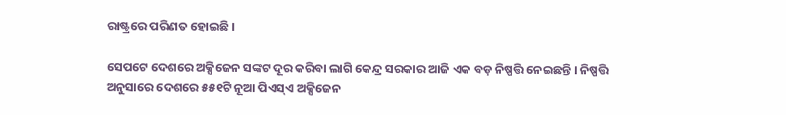ରାଷ୍ଟ୍ରରେ ପରିଣତ ହୋଇଛି ।

ସେପଟେ ଦେଶରେ ଅକ୍ସିଜେନ ସଙ୍କଟ ଦୂର କରିବା ଲାଗି କେନ୍ଦ୍ର ସରକାର ଆଜି ଏକ ବଡ଼ ନିଷ୍ପତ୍ତି ନେଇଛନ୍ତି । ନିଷ୍ପତ୍ତି ଅନୁସାରେ ଦେଶରେ ୫୫୧ଟି ନୂଆ ପିଏସ୍‌ଏ ଅକ୍ସିଜେନ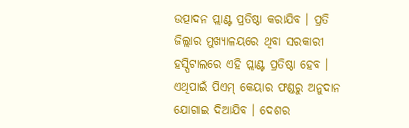ଉତ୍ପାଦନ ପ୍ଲାଣ୍ଟ ପ୍ରତିଷ୍ଠା କରାଯିବ । ପ୍ରତି ଜିଲ୍ଲାର ମୁଖ୍ୟାଳୟରେ ଥିବା ସରକାରୀ ହସ୍ପିଟାଲରେ ଏହି ପ୍ଲାଣ୍ଟ ପ୍ରତିଷ୍ଠା ହେବ । ଏଥିପାଇଁ ପିଏମ୍‌ କେୟାର ଫଣ୍ଡରୁ ଅନୁଦାନ ଯୋଗାଇ ଦିଆଯିବ । ଦେଶର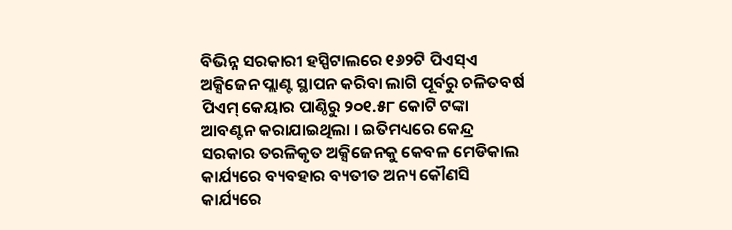ବିଭିନ୍ନ ସରକାରୀ ହସ୍ପିଟାଲରେ ୧୬୨ଟି ପିଏସ୍‌ଏ ଅକ୍ସିଜେନ ପ୍ଲାଣ୍ଟ ସ୍ଥାପନ କରିବା ଲାଗି ପୂର୍ବରୁ ଚଳିତବର୍ଷ ପିଏମ୍‌ କେୟାର ପାଣ୍ଠିରୁ ୨୦୧.୫୮ କୋଟି ଟଙ୍କା ଆବଣ୍ଟନ କରାଯାଇଥିଲା । ଇତିମଧ୍ୟରେ କେନ୍ଦ୍ର ସରକାର ତରଳିକୃତ ଅକ୍ସିଜେନକୁ କେବଳ ମେଡିକାଲ କାର୍ଯ୍ୟରେ ବ୍ୟବହାର ବ୍ୟତୀତ ଅନ୍ୟ କୌଣସି କାର୍ଯ୍ୟରେ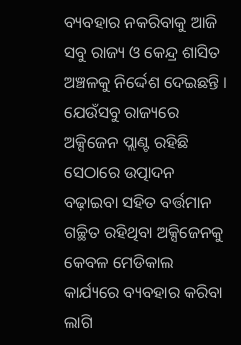ବ୍ୟବହାର ନକରିବାକୁ ଆଜି ସବୁ ରାଜ୍ୟ ଓ କେନ୍ଦ୍ର ଶାସିତ ଅଞ୍ଚଳକୁ ନିର୍ଦ୍ଦେଶ ଦେଇଛନ୍ତି । ଯେଉଁସବୁ ରାଜ୍ୟରେ ଅକ୍ସିଜେନ ପ୍ଲାଣ୍ଟ ରହିଛି ସେଠାରେ ଉତ୍ପାଦନ ବଢ଼ାଇବା ସହିତ ବର୍ତ୍ତମାନ ଗଚ୍ଛିତ ରହିଥିବା ଅକ୍ସିଜେନକୁ କେବଳ ମେଡିକାଲ କାର୍ଯ୍ୟରେ ବ୍ୟବହାର କରିବା ଲାଗି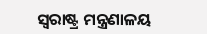ସ୍ୱରାଷ୍ଟ୍ର ମନ୍ତ୍ରଣାଳୟ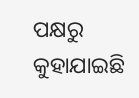ପକ୍ଷରୁ କୁହାଯାଇଛି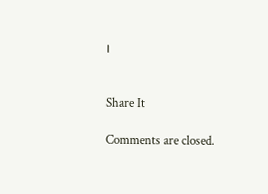।


Share It

Comments are closed.